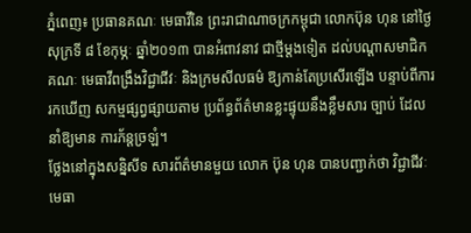ភ្នំពេញ៖ ប្រធានគណៈ មេធាវីនៃ ព្រះរាជាណាចក្រកម្ពុជា លោកប៊ុន ហុន នៅថ្ងៃសុក្រទី ៨ ខែកុម្ភៈ ឆ្នាំ២០១៣ បានអំពាវនាវ ជាថ្មីម្តងទៀត ដល់បណ្តាសមាជិក គណៈ មេធាវីពង្រឹងវិជ្ជាជីវៈ និងក្រមសីលធម៌ ឱ្យកាន់តែប្រសើរឡើង បន្ទាប់ពីការរកឃើញ សកម្មផ្សព្វផ្សាយតាម ប្រព័ន្ធព័ត៌មានខ្លះផ្ទុយនឹងខ្លឹមសារ ច្បាប់ ដែលនាំឱ្យមាន ការភ័ន្តច្រឡំ។
ថ្លែងនៅក្នុងសន្និសីទ សារព័ត៌មានមួយ លោក ប៊ុន ហុន បានបញ្ជាក់ថា វិជ្ជាជីវៈ មេធា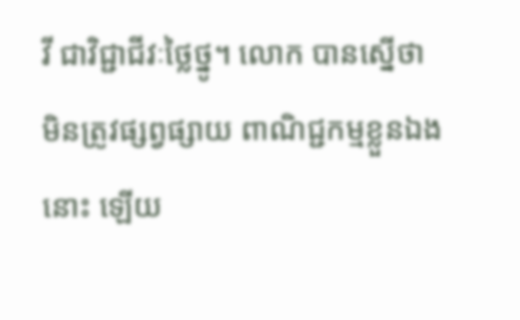វី ជាវិជ្ជាជីវៈថ្លៃថ្នូ។ លោក បានស្នើថា មិនត្រូវផ្សព្វផ្សាយ ពាណិជ្ជកម្មខ្លួនឯងនោះ ឡើយ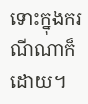ទោះក្នុងករណីណាក៏ដោយ។